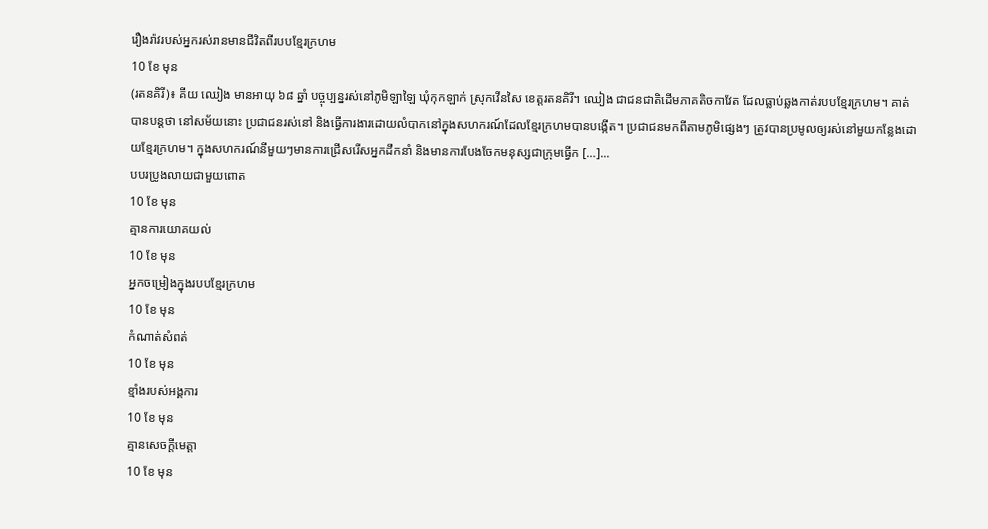រឿងរ៉ាវរបស់អ្នករស់រានមានជីវិតពីរបបខ្មែរក្រហម
10 ខែ មុន
(រតនគិរី)៖ គីយ ឈៀង មានអាយុ ៦៨ ឆ្នាំ បច្ចុប្បន្នរស់នៅភូមិឡាឡៃ ឃុំកុកឡាក់ ស្រុកវើនសៃ ខេត្តរតនគិរី។ ឈៀង ជាជនជាតិដើមភាគតិចកាវែត ដែលធ្លាប់ឆ្លងកាត់របបខ្មែរក្រហម។ គាត់បានបន្តថា នៅសម័យនោះ ប្រជាជនរស់នៅ និងធ្វើការងារដោយលំបាកនៅក្នុងសហករណ៍ដែលខ្មែរក្រហមបានបង្កើត។ ប្រជាជនមកពីតាមភូមិផ្សេងៗ ត្រូវបានប្រមូលឲ្យរស់នៅមួយកន្លែងដោយខ្មែរក្រហម។ ក្នុងសហករណ៍នីមួយៗមានការជ្រើសរើសអ្នកដឹកនាំ និងមានការបែងចែកមនុស្សជាក្រុមធ្វើក […]...
បបរប្រូងលាយជាមួយពោត
10 ខែ មុន
គ្មានការយោគយល់
10 ខែ មុន
អ្នកចម្រៀងក្នុងរបបខ្មែរក្រហម
10 ខែ មុន
កំណាត់សំពត់
10 ខែ មុន
ខ្មាំងរបស់អង្គការ
10 ខែ មុន
គ្មានសេចក្តីមេត្តា
10 ខែ មុន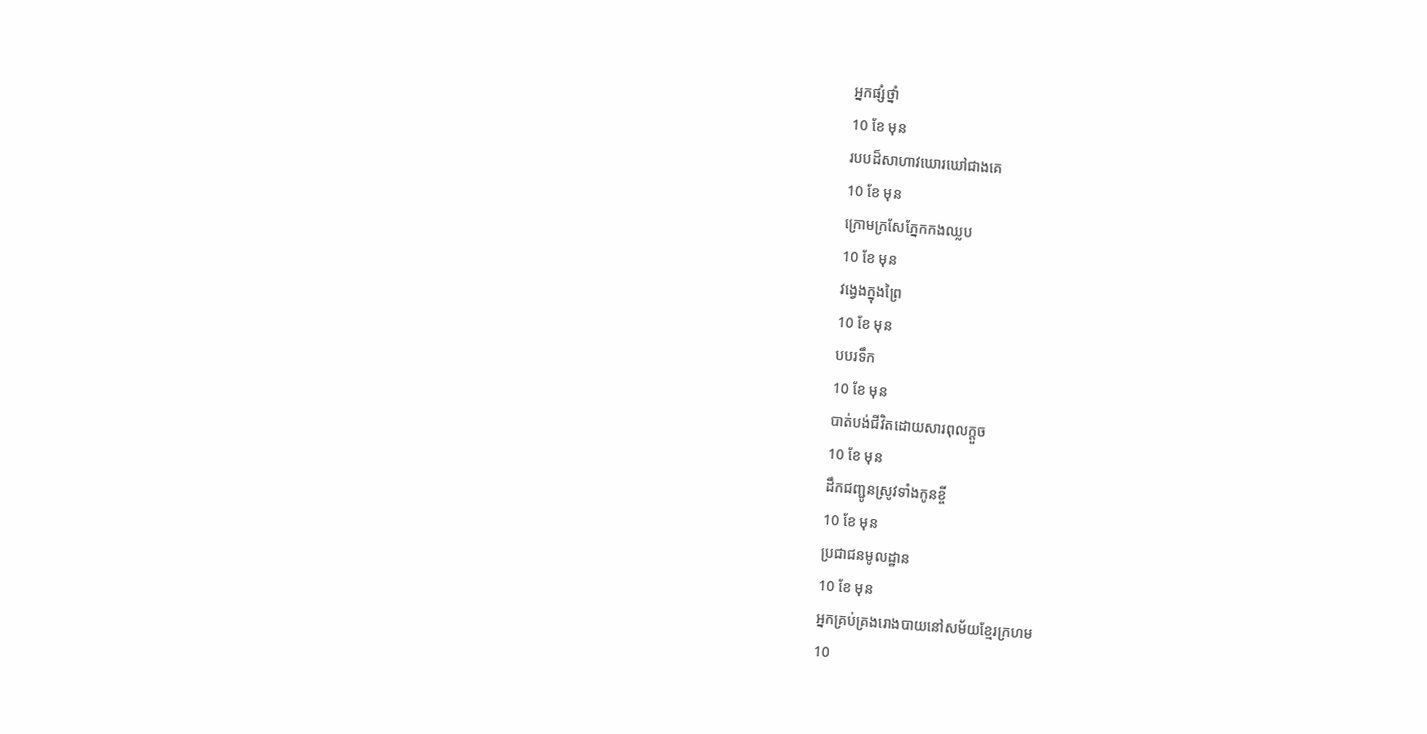អ្នកផ្សំថ្នាំ
10 ខែ មុន
របបដ៏សាហាវឃោរឃៅជាងគេ
10 ខែ មុន
ក្រោមក្រសែភ្នែកកងឈ្លប
10 ខែ មុន
វង្វេងក្នុងព្រៃ
10 ខែ មុន
បបរទឹក
10 ខែ មុន
បាត់បង់ជីវិតដោយសារពុលក្តួច
10 ខែ មុន
ដឹកជញ្ជូនស្រូវទាំងកូនខ្ចី
10 ខែ មុន
ប្រជាជនមូលដ្ឋាន
10 ខែ មុន
អ្នកគ្រប់គ្រងរោងបាយនៅសម័យខ្មែរក្រហម
10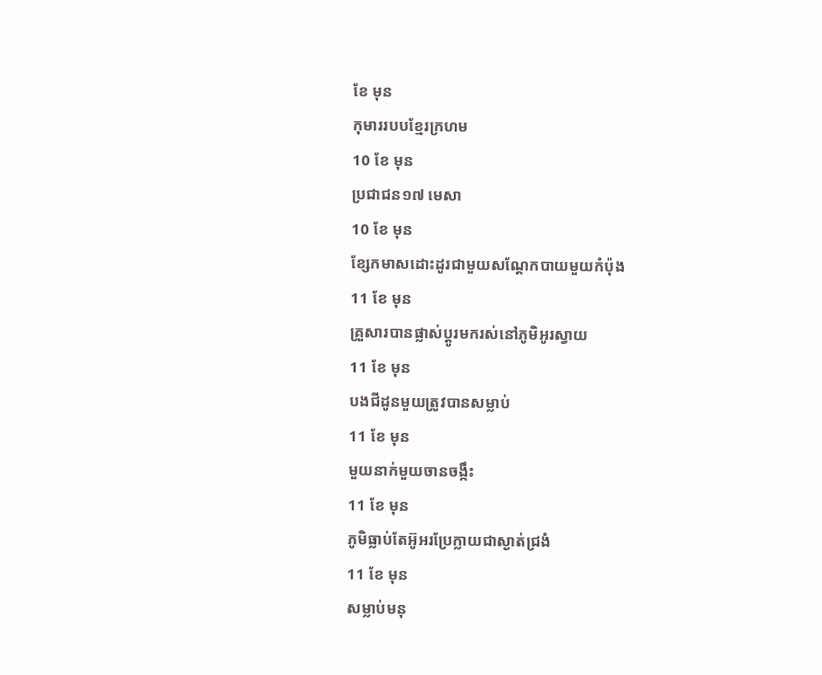ខែ មុន
កុមាររបបខ្មែរក្រហម
10 ខែ មុន
ប្រជាជន១៧ មេសា
10 ខែ មុន
ខ្សែកមាសដោះដូរជាមួយសណ្ដែកបាយមួយកំប៉ុង
11 ខែ មុន
គ្រួសារបានផ្លាស់ប្តូរមករស់នៅភូមិអូរស្វាយ
11 ខែ មុន
បងជីដូនមួយត្រូវបានសម្លាប់
11 ខែ មុន
មួយនាក់មួយចានចង្កឹះ
11 ខែ មុន
ភូមិធ្លាប់តែអ៊ូអរប្រែក្លាយជាស្ងាត់ជ្រងំ
11 ខែ មុន
សម្លាប់មនុ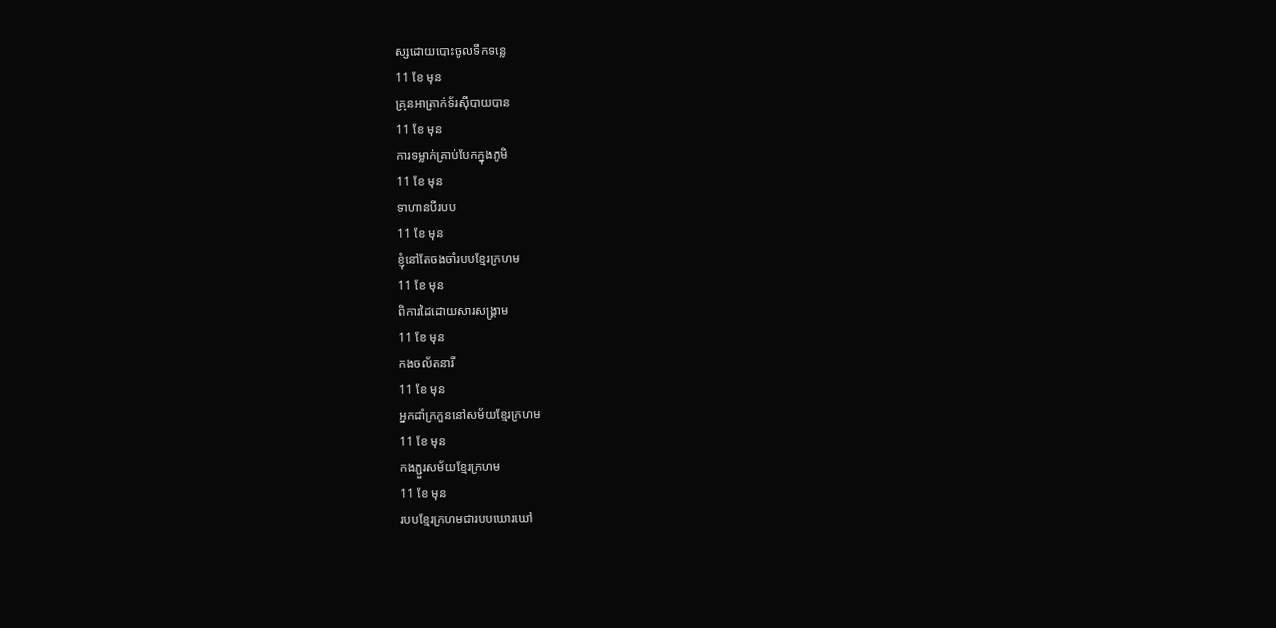ស្សដោយបោះចូលទឹកទន្លេ
11 ខែ មុន
គ្រុនអាត្រាក់ទ័រស៊ីបាយបាន
11 ខែ មុន
ការទម្លាក់គ្រាប់បែកក្នុងភូមិ
11 ខែ មុន
ទាហានបីរបប
11 ខែ មុន
ខ្ញុំនៅតែចងចាំរបបខ្មែរក្រហម
11 ខែ មុន
ពិការដៃដោយសារសង្រ្គាម
11 ខែ មុន
កងចល័តនារី
11 ខែ មុន
អ្នកដាំក្រកួននៅសម័យខ្មែរក្រហម
11 ខែ មុន
កងភ្ជួរសម័យខ្មែរក្រហម
11 ខែ មុន
របបខ្មែរក្រហមជារបបឃោរឃៅ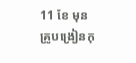11 ខែ មុន
គ្រូបង្រៀនកុ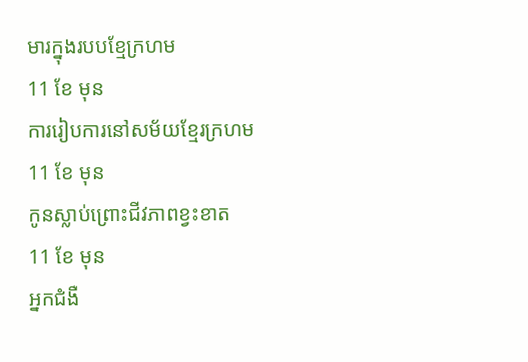មារក្នុងរបបខ្មែក្រហម
11 ខែ មុន
ការរៀបការនៅសម័យខ្មែរក្រហម
11 ខែ មុន
កូនស្លាប់ព្រោះជីវភាពខ្វះខាត
11 ខែ មុន
អ្នកជំងឺ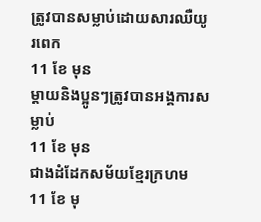ត្រូវបានសម្លាប់ដោយសារឈឺយូរពេក
11 ខែ មុន
ម្តាយនិងប្អូនៗត្រូវបានអង្គការសម្លាប់
11 ខែ មុន
ជាងដំដែកសម័យខ្មែរក្រហម
11 ខែ មុ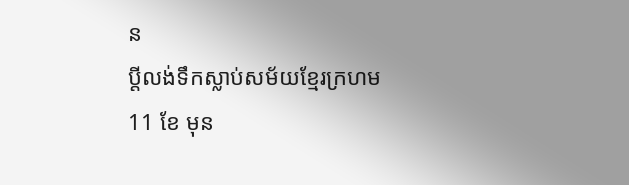ន
ប្តីលង់ទឹកស្លាប់សម័យខ្មែរក្រហម
11 ខែ មុន